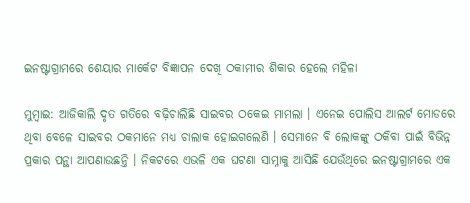ଇନଷ୍ଟାଗ୍ରାମରେ ଶେୟାର ମାର୍କେଟ ବିଜ୍ଞାପନ ଦେଖି ଠକାମୀର ଶିକାର ହେଲେ ମହିଳା

ମୁମ୍ବାଇ: ଆଜିକାଲି ଦୃତ ଗତିରେ ବଢ଼ିଚାଲିଛି ସାଇବର ଠକେଇ ମାମଲା । ଏନେଇ ପୋଲିସ ଆଲର୍ଟ ମୋଡରେ ଥିବା ବେଳେ ସାଇବର ଠକମାନେ ମଧ୍ୟ ଚାଲାକ ହୋଇଗଲେଣି । ସେମାନେ ବି ଲୋକଙ୍କୁ ଠକିବା ପାଇଁ ବିଭିନ୍ନ ପ୍ରକାର ପନ୍ଥା ଆପଣାଉଛନ୍ତି । ନିକଟରେ ଏଭଳି ଏକ ଘଟଣା ସାମ୍ନାକୁ ଆସିଛି ଯେଉଁଥିରେ ଇନଷ୍ଟାଗ୍ରାମରେ ଏକ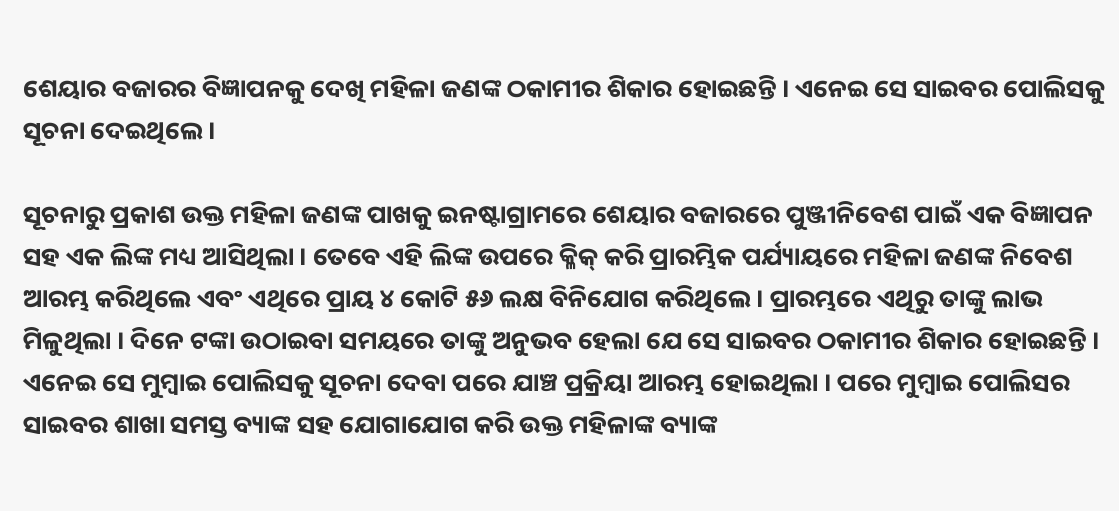ଶେୟାର ବଜାରର ବିଜ୍ଞାପନକୁ ଦେଖି ମହିଳା ଜଣଙ୍କ ଠକାମୀର ଶିକାର ହୋଇଛନ୍ତି । ଏନେଇ ସେ ସାଇବର ପୋଲିସକୁ ସୂଚନା ଦେଇଥିଲେ ।

ସୂଚନାରୁ ପ୍ରକାଶ ଉକ୍ତ ମହିଳା ଜଣଙ୍କ ପାଖକୁ ଇନଷ୍ଟାଗ୍ରାମରେ ଶେୟାର ବଜାରରେ ପୁଞ୍ଜୀନିବେଶ ପାଇଁ ଏକ ବିଜ୍ଞାପନ ସହ ଏକ ଲିଙ୍କ ମଧ୍ୟ ଆସିଥିଲା । ତେବେ ଏହି ଲିଙ୍କ ଉପରେ କ୍ଳିକ୍ କରି ପ୍ରାରମ୍ଭିକ ପର୍ଯ୍ୟାୟରେ ମହିଳା ଜଣଙ୍କ ନିବେଶ ଆରମ୍ଭ କରିଥିଲେ ଏବଂ ଏଥିରେ ପ୍ରାୟ ୪ କୋଟି ୫୬ ଲକ୍ଷ ବିନିଯୋଗ କରିଥିଲେ । ପ୍ରାରମ୍ଭରେ ଏଥିରୁ ତାଙ୍କୁ ଲାଭ ମିଳୁଥିଲା । ଦିନେ ଟଙ୍କା ଉଠାଇବା ସମୟରେ ତାଙ୍କୁ ଅନୁଭବ ହେଲା ଯେ ସେ ସାଇବର ଠକାମୀର ଶିକାର ହୋଇଛନ୍ତି । ଏନେଇ ସେ ମୁମ୍ବାଇ ପୋଲିସକୁ ସୂଚନା ଦେବା ପରେ ଯାଞ୍ଚ ପ୍ରକ୍ରିୟା ଆରମ୍ଭ ହୋଇଥିଲା । ପରେ ମୁମ୍ବାଇ ପୋଲିସର ସାଇବର ଶାଖା ସମସ୍ତ ବ୍ୟାଙ୍କ ସହ ଯୋଗାଯୋଗ କରି ଉକ୍ତ ମହିଳାଙ୍କ ବ୍ୟାଙ୍କ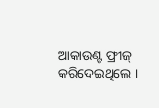ଆକାଉଣ୍ଟ ଫ୍ରୀଜ୍ କରିଦେଇଥିଲେ ।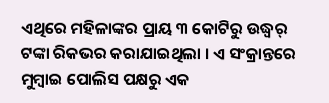ଏଥିରେ ମହିଳାଙ୍କର ପ୍ରାୟ ୩ କୋଟିରୁ ଉଦ୍ଧ୍ୱର୍ ଟଙ୍କା ରିକଭର କରାଯାଇଥିଲା । ଏ ସଂକ୍ରାନ୍ତରେ ମୁମ୍ବାଇ ପୋଲିସ ପକ୍ଷରୁ ଏକ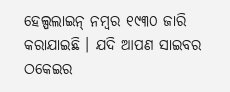ହେଲ୍ପଲାଇନ୍ ନମ୍ବର ୧୯୩୦ ଜାରି କରାଯାଇଛି । ଯଦି ଆପଣ ସାଇବର ଠକେଇର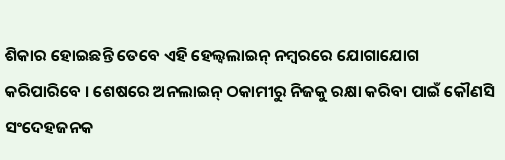ଶିକାର ହୋଇଛନ୍ତି ତେବେ ଏହି ହେଲ୍ୱଲାଇନ୍ ନମ୍ବରରେ ଯୋଗାଯୋଗ କରିପାରିବେ । ଶେଷରେ ଅନଲାଇନ୍ ଠକାମୀରୁ ନିଜକୁ ରକ୍ଷା କରିବା ପାଇଁ କୌଣସି ସଂଦେହଜନକ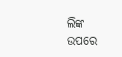ଲିଙ୍କ ଉପରେ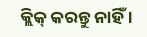କ୍ଲିକ୍ କରନ୍ତୁ ନାହିଁ ।